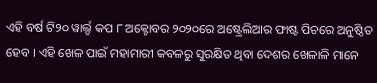ଏହି ବର୍ଷ ଟି୨୦ ୱାର୍ଲ୍ଡ କପ ୮ ଅକ୍ଟୋବର ୨୦୨୦ରେ ଅଷ୍ଟ୍ରେଲିଆର ଫାଷ୍ଟ ପିଚରେ ଅନୁଷ୍ଠିତ ହେବ । ଏହି ଖେଳ ପାଇଁ ମହାମାରୀ କବଳରୁ ସୁରକ୍ଷିତ ଥିବା ଦେଶର ଖେଳାଳି ମାନେ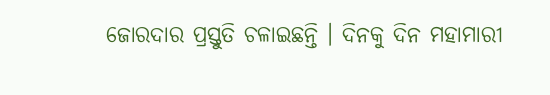ଜୋରଦାର ପ୍ରସ୍ତୁତି ଚଳାଇଛନ୍ତି । ଦିନକୁ ଦିନ ମହାମାରୀ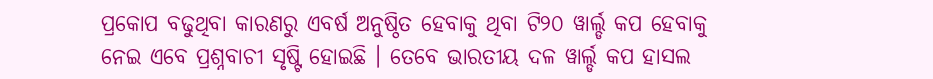ପ୍ରକୋପ ବଢୁଥିବା କାରଣରୁ ଏବର୍ଷ ଅନୁଷ୍ଠିତ ହେବାକୁ ଥିବା ଟି୨୦ ୱାର୍ଲ୍ଡ କପ ହେବାକୁ ନେଇ ଏବେ ପ୍ରଶ୍ନବାଚୀ ସୃଷ୍ଟି ହୋଇଛି । ତେବେ ଭାରତୀୟ ଦଳ ୱାର୍ଲ୍ଡ କପ ହାସଲ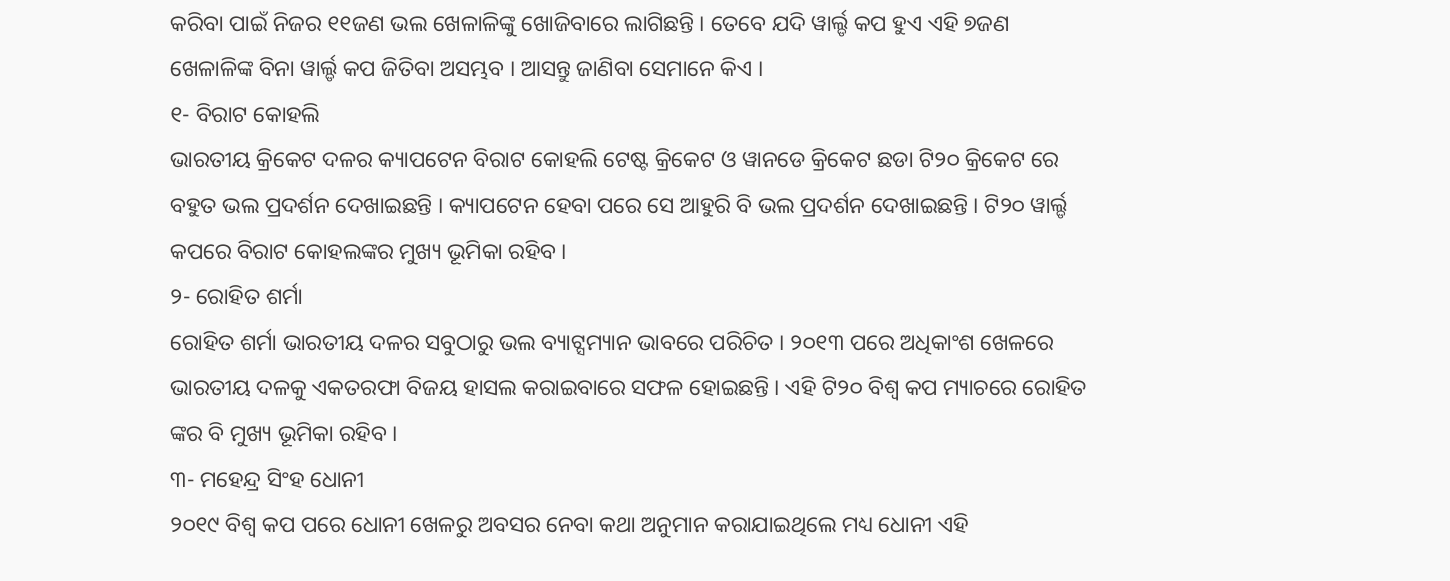କରିବା ପାଇଁ ନିଜର ୧୧ଜଣ ଭଲ ଖେଳାଳିଙ୍କୁ ଖୋଜିବାରେ ଲାଗିଛନ୍ତି । ତେବେ ଯଦି ୱାର୍ଲ୍ଡ କପ ହୁଏ ଏହି ୭ଜଣ ଖେଳାଳିଙ୍କ ବିନା ୱାର୍ଲ୍ଡ କପ ଜିତିବା ଅସମ୍ଭବ । ଆସନ୍ତୁ ଜାଣିବା ସେମାନେ କିଏ ।
୧- ବିରାଟ କୋହଲି
ଭାରତୀୟ କ୍ରିକେଟ ଦଳର କ୍ୟାପଟେନ ବିରାଟ କୋହଲି ଟେଷ୍ଟ କ୍ରିକେଟ ଓ ୱାନଡେ କ୍ରିକେଟ ଛଡା ଟି୨୦ କ୍ରିକେଟ ରେ ବହୁତ ଭଲ ପ୍ରଦର୍ଶନ ଦେଖାଇଛନ୍ତି । କ୍ୟାପଟେନ ହେବା ପରେ ସେ ଆହୁରି ବି ଭଲ ପ୍ରଦର୍ଶନ ଦେଖାଇଛନ୍ତି । ଟି୨୦ ୱାର୍ଲ୍ଡ କପରେ ବିରାଟ କୋହଲଙ୍କର ମୁଖ୍ୟ ଭୂମିକା ରହିବ ।
୨- ରୋହିତ ଶର୍ମା
ରୋହିତ ଶର୍ମା ଭାରତୀୟ ଦଳର ସବୁଠାରୁ ଭଲ ବ୍ୟାଟ୍ସମ୍ୟାନ ଭାବରେ ପରିଚିତ । ୨୦୧୩ ପରେ ଅଧିକାଂଶ ଖେଳରେ ଭାରତୀୟ ଦଳକୁ ଏକତରଫା ବିଜୟ ହାସଲ କରାଇବାରେ ସଫଳ ହୋଇଛନ୍ତି । ଏହି ଟି୨୦ ବିଶ୍ଵ କପ ମ୍ୟାଚରେ ରୋହିତ ଙ୍କର ବି ମୁଖ୍ୟ ଭୂମିକା ରହିବ ।
୩- ମହେନ୍ଦ୍ର ସିଂହ ଧୋନୀ
୨୦୧୯ ବିଶ୍ଵ କପ ପରେ ଧୋନୀ ଖେଳରୁ ଅବସର ନେବା କଥା ଅନୁମାନ କରାଯାଇଥିଲେ ମଧ୍ୟ ଧୋନୀ ଏହି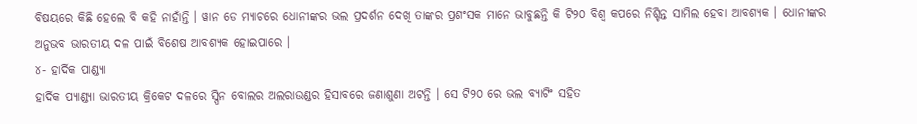ବିଷୟରେ କିଛି ହେଲେ ବି କହି ନାହାଁନ୍ତି । ୱାନ ଡେ ମ୍ୟାଚରେ ଧୋନୀଙ୍କର ଭଲ ପ୍ରଦର୍ଶନ ଦେଖି ତାଙ୍କର ପ୍ରଶଂସକ ମାନେ ଭାବୁଛନ୍ତି କି ଟି୨୦ ବିଶ୍ଵ କପରେ ନିଶ୍ଚିନ୍ତ ସାମିଲ ହେବା ଆବଶ୍ୟକ । ଧୋନୀଙ୍କର ଅନୁଭବ ଭାରତୀୟ ଦଳ ପାଇଁ ବିଶେଷ ଆବଶ୍ୟକ ହୋଇପାରେ ।
୪- ହାର୍ଦିକ ପାଣ୍ଡ୍ୟା
ହାର୍ଦିକ ପ୍ୟାଣ୍ଡ୍ୟା ଭାରତୀୟ କ୍ରିକେଟ ଦଳରେ ସ୍ପିନ ବୋଲର ଅଲରାଉଣ୍ଡର ହିସାବରେ ଜଣାଶୁଣା ଅଟନ୍ତି । ସେ ଟି୨୦ ରେ ଭଲ ବ୍ୟାଟିଂ ସହିତ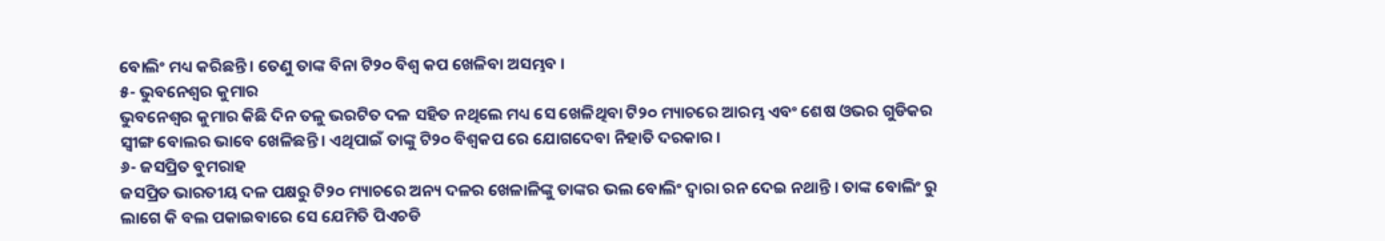ବୋଲିଂ ମଧ୍ୟ କରିଛନ୍ତି । ତେଣୁ ତାଙ୍କ ବିନା ଟି୨୦ ବିଶ୍ଵ କପ ଖେଳିବା ଅସମ୍ଭବ ।
୫- ଭୁବନେଶ୍ଵର କୁମାର
ଭୁବନେଶ୍ଵର କୁମାର କିଛି ଦିନ ତଳୁ ଭରଟିତ ଦଳ ସହିତ ନଥିଲେ ମଧ୍ୟ ସେ ଖେଳିଥିବା ଟି୨୦ ମ୍ୟାଚରେ ଆରମ୍ଭ ଏବଂ ଶେଷ ଓଭର ଗୁଡିକର ସ୍ଵୀଙ୍ଗ ବୋଲର ଭାବେ ଖେଳିଛନ୍ତି । ଏଥିପାଇଁ ତାଙ୍କୁ ଟି୨୦ ବିଶ୍ଵକପ ରେ ଯୋଗଦେବା ନିହାତି ଦରକାର ।
୬- ଜସପ୍ରିତ ବୁମରାହ
ଜସପ୍ରିତ ଭାରତୀୟ ଦଳ ପକ୍ଷରୁ ଟି୨୦ ମ୍ୟାଚରେ ଅନ୍ୟ ଦଳର ଖେଳାଳିଙ୍କୁ ତାଙ୍କର ଭଲ ବୋଲିଂ ଦ୍ଵାରା ରନ ଦେଇ ନଥାନ୍ତି । ତାଙ୍କ ବୋଲିଂ ରୁ ଲାଗେ କି ବଲ ପକାଇବାରେ ସେ ଯେମିତି ପିଏଚଡି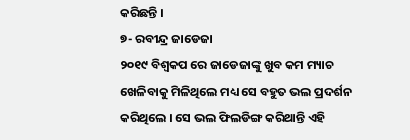କରିଛନ୍ତି ।
୭- ରବୀନ୍ଦ୍ର ଜାଡେଜା
୨୦୧୯ ବିଶ୍ଵକପ ରେ ଜାଡେଜାଙ୍କୁ ଖୁବ କମ ମ୍ୟାଚ ଖେଳିବାକୁ ମିଳିଥିଲେ ମଧ୍ୟ ସେ ବହୁତ ଭଲ ପ୍ରଦର୍ଶନ କରିଥିଲେ । ସେ ଭଲ ଫିଲଡିଙ୍ଗ କରିଥାନ୍ତି ଏହି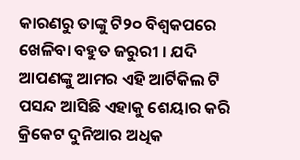କାରଣରୁ ତାଙ୍କୁ ଟି୨୦ ବିଶ୍ଵକପରେ ଖେଳିବା ବହୁତ ଜରୁରୀ । ଯଦି ଆପଣଙ୍କୁ ଆମର ଏହି ଆର୍ଟିକିଲ ଟି ପସନ୍ଦ ଆସିଛି ଏହାକୁ ଶେୟାର କରି କ୍ରିକେଟ ଦୁନିଆର ଅଧିକ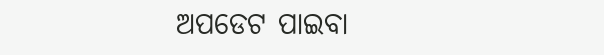ଅପଡେଟ ପାଇବା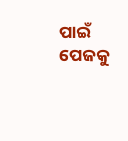ପାଇଁ ପେଜକୁ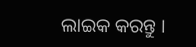ଲାଇକ କରନ୍ତୁ ।